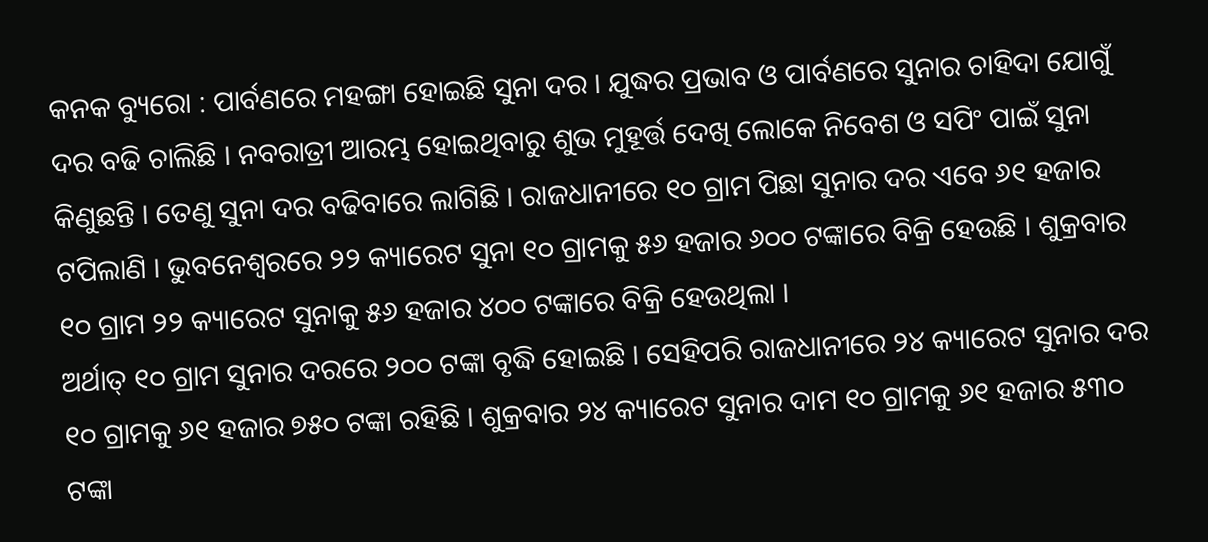କନକ ବ୍ୟୁରୋ : ପାର୍ବଣରେ ମହଙ୍ଗା ହୋଇଛି ସୁନା ଦର । ଯୁଦ୍ଧର ପ୍ରଭାବ ଓ ପାର୍ବଣରେ ସୁନାର ଚାହିଦା ଯୋଗୁଁ ଦର ବଢି ଚାଲିଛି । ନବରାତ୍ରୀ ଆରମ୍ଭ ହୋଇଥିବାରୁ ଶୁଭ ମୁହୂର୍ତ୍ତ ଦେଖି ଲୋକେ ନିବେଶ ଓ ସପିଂ ପାଇଁ ସୁନା କିଣୁଛନ୍ତି । ତେଣୁ ସୁନା ଦର ବଢିବାରେ ଲାଗିଛି । ରାଜଧାନୀରେ ୧୦ ଗ୍ରାମ ପିଛା ସୁନାର ଦର ଏବେ ୬୧ ହଜାର ଟପିଲାଣି । ଭୁବନେଶ୍ୱରରେ ୨୨ କ୍ୟାରେଟ ସୁନା ୧୦ ଗ୍ରାମକୁ ୫୬ ହଜାର ୬୦୦ ଟଙ୍କାରେ ବିକ୍ରି ହେଉଛି । ଶୁକ୍ରବାର ୧୦ ଗ୍ରାମ ୨୨ କ୍ୟାରେଟ ସୁନାକୁ ୫୬ ହଜାର ୪୦୦ ଟଙ୍କାରେ ବିକ୍ରି ହେଉଥିଲା ।
ଅର୍ଥାତ୍ ୧୦ ଗ୍ରାମ ସୁନାର ଦରରେ ୨୦୦ ଟଙ୍କା ବୃଦ୍ଧି ହୋଇଛି । ସେହିପରି ରାଜଧାନୀରେ ୨୪ କ୍ୟାରେଟ ସୁନାର ଦର ୧୦ ଗ୍ରାମକୁ ୬୧ ହଜାର ୭୫୦ ଟଙ୍କା ରହିଛି । ଶୁକ୍ରବାର ୨୪ କ୍ୟାରେଟ ସୁନାର ଦାମ ୧୦ ଗ୍ରାମକୁ ୬୧ ହଜାର ୫୩୦ ଟଙ୍କା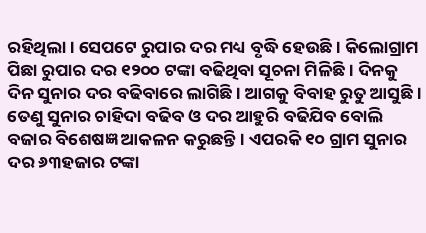ରହିଥିଲା । ସେପଟେ ରୁପାର ଦର ମଧ୍ୟ ବୃଦ୍ଧି ହେଉଛି । କିଲୋଗ୍ରାମ ପିଛା ରୁପାର ଦର ୧୨୦୦ ଟଙ୍କା ବଢିଥିବା ସୂଚନା ମିଳିଛି । ଦିନକୁ ଦିନ ସୁନାର ଦର ବଢିବାରେ ଲାଗିଛି । ଆଗକୁ ବିବାହ ରୁତୁ ଆସୁଛି । ତେଣୁ ସୁନାର ଚାହିଦା ବଢିବ ଓ ଦର ଆହୁରି ବଢିଯିବ ବୋଲି ବଜାର ବିଶେଷଜ୍ଞ ଆକଳନ କରୁଛନ୍ତି । ଏପରକି ୧୦ ଗ୍ରାମ ସୁନାର ଦର ୬୩ହଜାର ଟଙ୍କା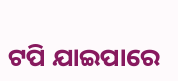ଟପି ଯାଇପାରେ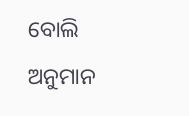ବୋଲି ଅନୁମାନ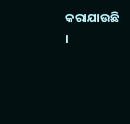କରାଯାଉଛି ।